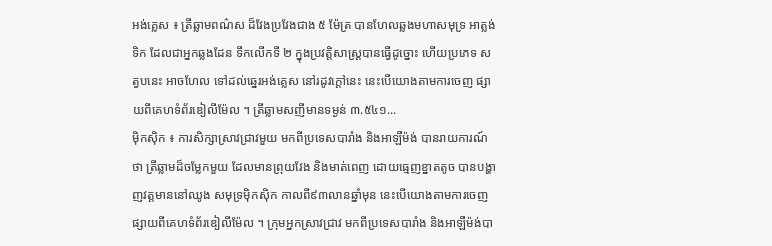អង់គ្លេស ៖ ត្រីឆ្លាមពណ៌ស ដ៏វែងប្រវែងជាង ៥ ម៉ែត្រ បានហែលឆ្លងមហាសមុទ្រ អាត្លង់ទិក ដែលជាអ្នកឆ្លងដែន ទឹកលើកទី ២ ក្នុងប្រវត្តិសាស្ត្របានធ្វើដូច្នោះ ហើយប្រភេទ សត្វបនេះ អាចហែល ទៅដល់ឆ្នេរអង់គ្លេស នៅរដូវក្តៅនេះ នេះបើយោងតាមការចេញ ផ្សាយពីគេហទំព័រឌៀលីម៉ែល ។ ត្រីឆ្លាមសញីមានទម្ងន់ ៣.៥៤១...
ម៉ិកស៊ិក ៖ ការសិក្សាស្រាវជ្រាវមួយ មកពីប្រទេសបារាំង និងអាឡឺម៉ង់ បានរាយការណ៍ថា ត្រីឆ្លាមដ៏ចម្លែកមួយ ដែលមានព្រុយវែង និងមាត់ពេញ ដោយធ្មេញខ្នាតតូច បានបង្ហាញវត្តមាននៅឈូង សមុទ្រម៉ិកស៊ិក កាលពី៩៣លានឆ្នាំមុន នេះបើយោងតាមការចេញ ផ្សាយពីគេហទំព័រឌៀលីម៉ែល ។ ក្រុមអ្នកស្រាវជ្រាវ មកពីប្រទេសបារាំង និងអាឡឺម៉ង់បា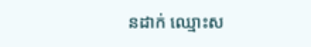នដាក់ ឈ្មោះស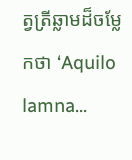ត្វត្រីឆ្លាមដ៏ចម្លែកថា ‘Aquilo lamna...